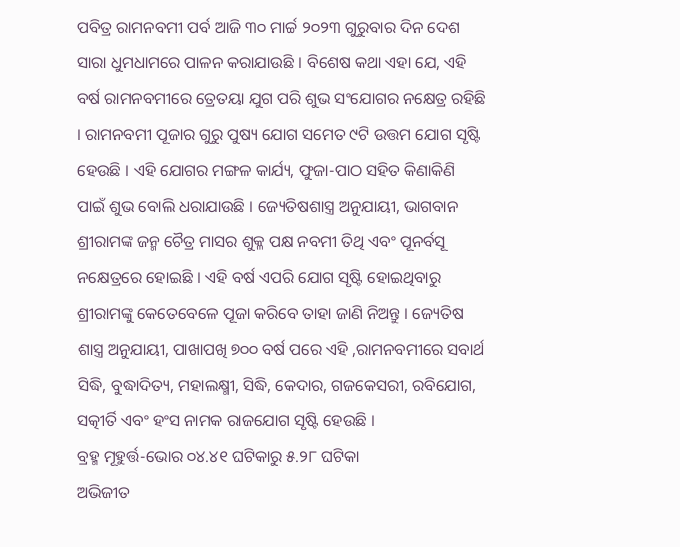ପବିତ୍ର ରାମନବମୀ ପର୍ବ ଆଜି ୩୦ ମାର୍ଚ୍ଚ ୨୦୨୩ ଗୁରୁବାର ଦିନ ଦେଶ ସାରା ଧୁମଧାମରେ ପାଳନ କରାଯାଉଛି । ବିଶେଷ କଥା ଏହା ଯେ, ଏହି ବର୍ଷ ରାମନବମୀରେ ତ୍ରେତୟା ଯୁଗ ପରି ଶୁଭ ସଂଯୋଗର ନକ୍ଷେତ୍ର ରହିଛି । ରାମନବମୀ ପୂଜାର ଗୁରୁ ପୁଷ୍ୟ ଯୋଗ ସମେତ ୯ଟି ଉତ୍ତମ ଯୋଗ ସୃଷ୍ଟି ହେଉଛି । ଏହି ଯୋଗର ମଙ୍ଗଳ କାର୍ଯ୍ୟ, ଫୁଜା-ପାଠ ସହିତ କିଣାକିଣି ପାଇଁ ଶୁଭ ବୋଲି ଧରାଯାଉଛି । ଜ୍ୟେତିଷଶାସ୍ତ୍ର ଅନୁଯାୟୀ, ଭାଗବାନ ଶ୍ରୀରାମଙ୍କ ଜନ୍ମ ଚୈତ୍ର ମାସର ଶୁକ୍ଳ ପକ୍ଷ ନବମୀ ତିଥି ଏବଂ ପୂନର୍ବସୂ ନକ୍ଷେତ୍ରରେ ହୋଇଛି । ଏହି ବର୍ଷ ଏପରି ଯୋଗ ସୃଷ୍ଟି ହୋଇଥିବାରୁ ଶ୍ରୀରାମଙ୍କୁ କେତେବେଳେ ପୂଜା କରିବେ ତାହା ଜାଣି ନିଅନ୍ତୁ । ଜ୍ୟେତିଷ ଶାସ୍ତ୍ର ଅନୁଯାୟୀ, ପାଖାପଖି ୭୦୦ ବର୍ଷ ପରେ ଏହି ,ରାମନବମୀରେ ସବାର୍ଥ ସିଦ୍ଧି, ବୁଦ୍ଧାଦିତ୍ୟ, ମହାଲକ୍ଷ୍ମୀ, ସିଦ୍ଧି, କେଦାର, ଗଜକେସରୀ, ରବିଯୋଗ, ସତ୍କୀର୍ତି ଏବଂ ହଂସ ନାମକ ରାଜଯୋଗ ସୃଷ୍ଟି ହେଉଛି ।
ବ୍ରହ୍ମ ମୂହୁର୍ତ୍ତ-ଭୋର ୦୪.୪୧ ଘଟିକାରୁ ୫.୨୮ ଘଟିକା
ଅଭିଜୀତ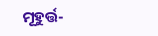ମୂହୁର୍ତ୍ତ-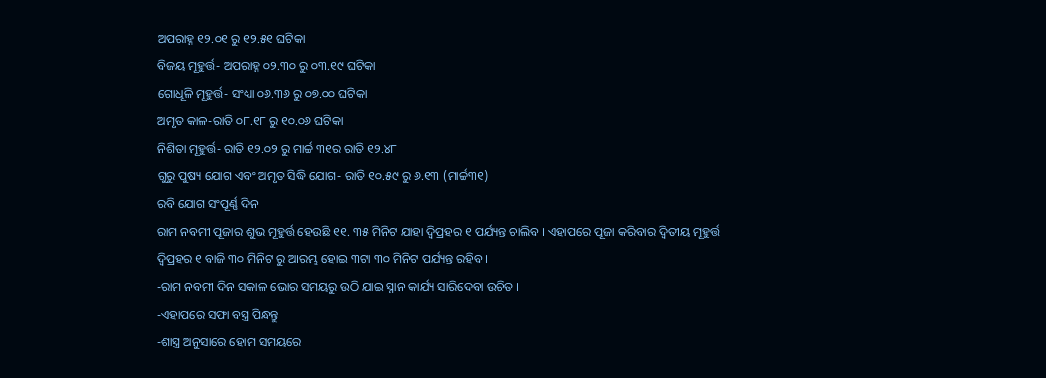ଅପରାହ୍ନ ୧୨.୦୧ ରୁ ୧୨.୫୧ ଘଟିକା
ବିଜୟ ମୂହୁର୍ତ୍ତ- ଅପରାହ୍ନ ୦୨.୩୦ ରୁ ୦୩.୧୯ ଘଟିକା
ଗୋଧୂଳି ମୂହୁର୍ତ୍ତ- ସଂଧ୍ୟା ୦୬.୩୬ ରୁ ୦୭.୦୦ ଘଟିକା
ଅମୃତ କାଳ-ରାତି ୦୮.୧୮ ରୁ ୧୦.୦୬ ଘଟିକା
ନିଶିତା ମୂହୁର୍ତ୍ତ- ରାତି ୧୨.୦୨ ରୁ ମାର୍ଚ୍ଚ ୩୧ର ରାତି ୧୨.୪୮
ଗୁରୁ ପୁଷ୍ୟ ଯୋଗ ଏବଂ ଅମୃତ ସିଦ୍ଧି ଯୋଗ- ରାତି ୧୦.୫୯ ରୁ ୬.୧୩ (ମାର୍ଚ୍ଚ୩୧)
ରବି ଯୋଗ ସଂପୂର୍ଣ୍ଣ ଦିନ
ରାମ ନବମୀ ପୂଜାର ଶୁଭ ମୂହୁର୍ତ୍ତ ହେଉଛି ୧୧. ୩୫ ମିନିଟ ଯାହା ଦ୍ୱିପ୍ରହର ୧ ପର୍ଯ୍ୟନ୍ତ ଚାଲିବ । ଏହାପରେ ପୂଜା କରିବାର ଦ୍ୱିତୀୟ ମୂହୁର୍ତ୍ତ ଦ୍ୱିପ୍ରହର ୧ ବାଜି ୩୦ ମିନିଟ ରୁ ଆରମ୍ଭ ହୋଇ ୩ଟା ୩୦ ମିନିଟ ପର୍ଯ୍ୟନ୍ତ ରହିବ ।
-ରାମ ନବମୀ ଦିନ ସକାଳ ଭୋର ସମୟରୁ ଉଠି ଯାଇ ସ୍ନାନ କାର୍ଯ୍ୟ ସାରିଦେବା ଉଚିତ ।
-ଏହାପରେ ସଫା ବସ୍ତ୍ର ପିନ୍ଧନ୍ତୁ
-ଶାସ୍ତ୍ର ଅନୁସାରେ ହୋମ ସମୟରେ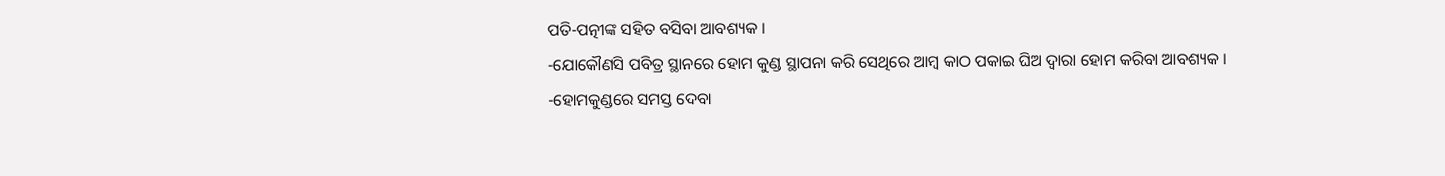ପତି-ପତ୍ନୀଙ୍କ ସହିତ ବସିବା ଆବଶ୍ୟକ ।
-ଯୋକୌଣସି ପବିତ୍ର ସ୍ଥାନରେ ହୋମ କୁଣ୍ଡ ସ୍ଥାପନା କରି ସେଥିରେ ଆମ୍ବ କାଠ ପକାଇ ଘିଅ ଦ୍ୱାରା ହୋମ କରିବା ଆବଶ୍ୟକ ।
-ହୋମକୁଣ୍ଡରେ ସମସ୍ତ ଦେବା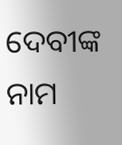ଦେବୀଙ୍କ ନାମ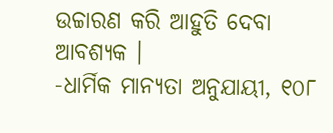ଉଚ୍ଚାରଣ କରି ଆହୁତି ଦେବା ଆବଶ୍ୟକ ।
-ଧାର୍ମିକ ମାନ୍ୟତା ଅନୁଯାୟୀ, ୧୦୮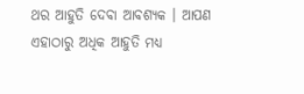ଥର ଆହୁତି ଦେବା ଆବଶ୍ୟକ । ଆପଣ ଏହାଠାରୁ ଅଧିକ ଆହୁତି ମଧ୍ୟ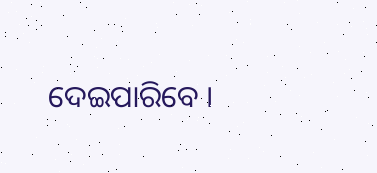ଦେଇପାରିବେ ।